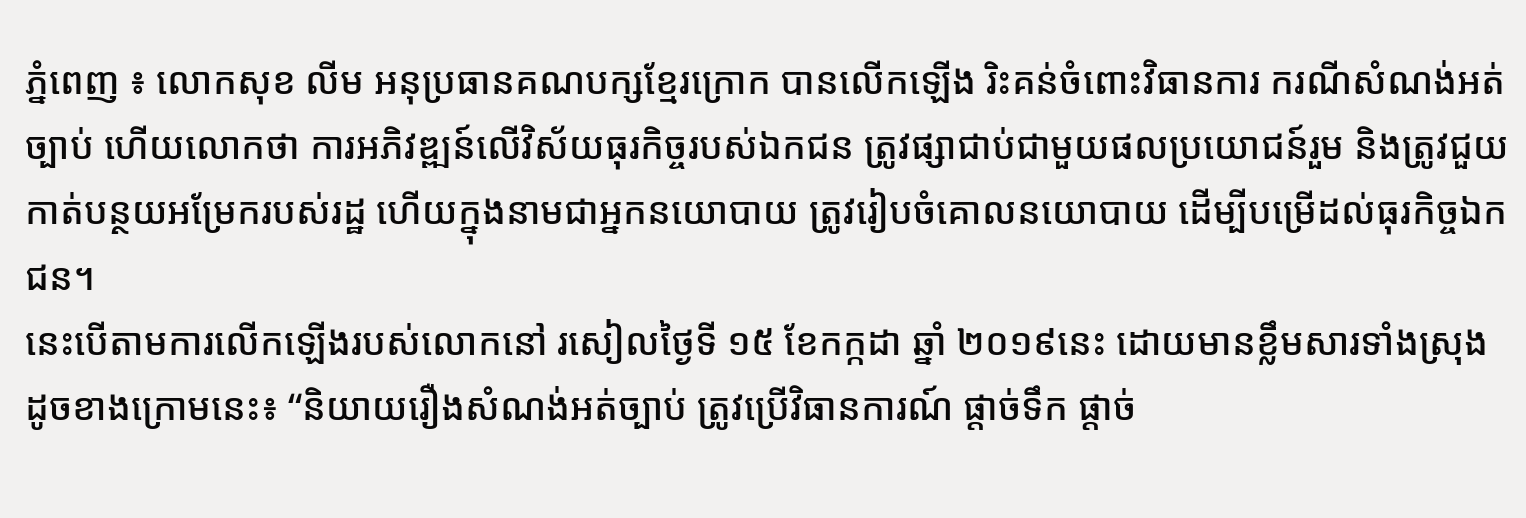ភ្នំពេញ ៖ លោកសុខ លីម អនុប្រធានគណបក្សខ្មែរក្រោក បានលើកឡើង រិះគន់ចំពោះវិធានការ ករណីសំណង់អត់ច្បាប់ ហើយលោកថា ការអភិវឌ្ឍន៍លើវិស័យធុរកិច្ចរបស់ឯកជន ត្រូវផ្សាជាប់ជាមួយផលប្រយោជន៍រួម និងត្រូវជួយកាត់បន្ថយអម្រែករបស់រដ្ឋ ហើយក្នុងនាមជាអ្នកនយោបាយ ត្រូវរៀបចំគោលនយោបាយ ដើម្បីបម្រើដល់ធុរកិច្ចឯកជន។
នេះបើតាមការលើកឡើងរបស់លោកនៅ រសៀលថ្ងៃទី ១៥ ខែកក្កដា ឆ្នាំ ២០១៩នេះ ដោយមានខ្លឹមសារទាំងស្រុង ដូចខាងក្រោមនេះ៖ “និយាយរឿងសំណង់អត់ច្បាប់ ត្រូវប្រើវិធានការណ៍ ផ្តាច់ទឹក ផ្តាច់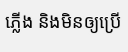ភ្លើង និងមិនឲ្យប្រើ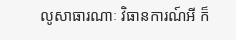លូសាធារណាៈ វិធានការណ៍អី ក៏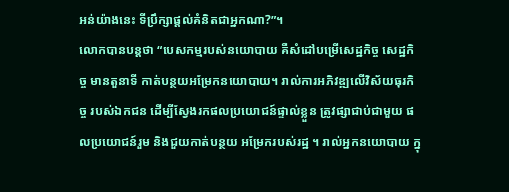អន់យ៉ាងនេះ ទីប្រឹក្សាផ្តល់គំនិតជាអ្នកណា?”។
លោកបានបន្តថា “បេសកម្មរបស់នយោបាយ គឺសំដៅបម្រើសេដ្ឋកិច្ច សេដ្ឋកិច្ច មានតួនាទី កាត់បន្ថយអម្រែកនយោបាយ។ រាល់ការអភិវឌ្ឍលើវិស័យធុរកិច្ច របស់ឯកជន ដើម្បីស្វែងរកផលប្រយោជន៍ផ្ទាល់ខ្លួន ត្រូវផ្សាជាប់ជាមួយ ផលប្រយោជន៍រួម និងជួយកាត់បន្ថយ អម្រែករបស់រដ្ឋ ។ រាល់អ្នកនយោបាយ ក្នុ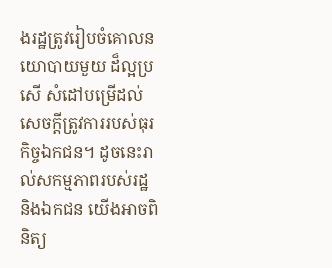ងរដ្ឋត្រូវរៀបចំគោលនយោបាយមួយ ដ៏ល្អប្រសើ សំដៅបម្រើដល់សេចក្តីត្រូវការរបស់ធុរកិច្ចឯកជន។ ដូចនេះរាល់សកម្មភាពរបស់រដ្ឋ និងឯកជន យើងអាចពិនិត្យ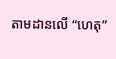តាមដានលើ “ហេតុ”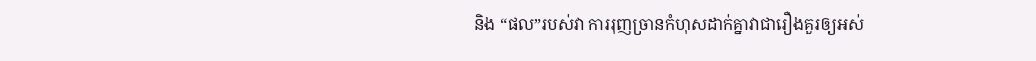និង “ផល”របស់វា ការរុញច្រានកំហុសដាក់គ្នាវាជារឿងគួរឲ្យអស់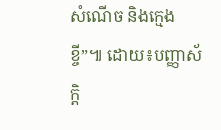សំណើច និងក្មេងខ្ចី”៕ ដោយ៖បញ្ញាស័ក្តិ